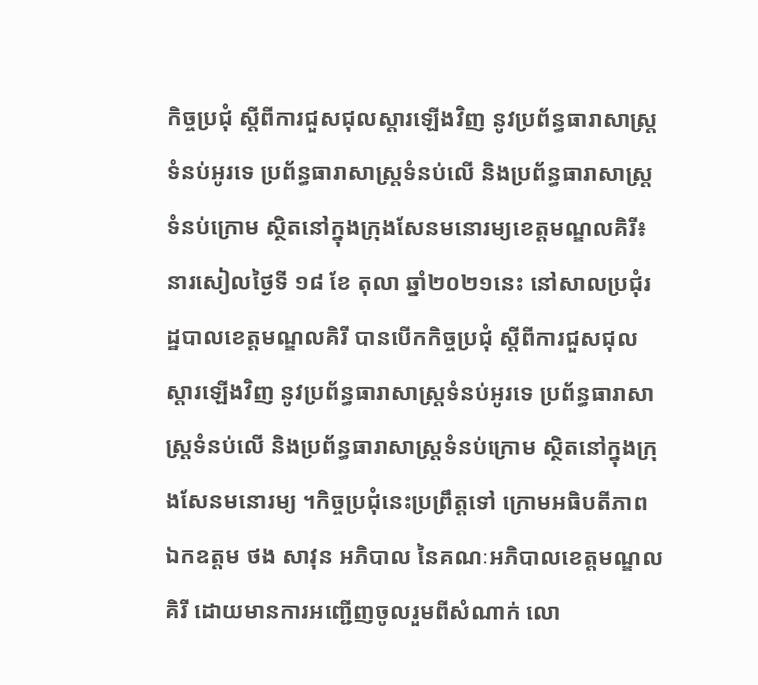កិច្ចប្រជុំ ស្តីពីការជួសជុលស្តារឡើងវិញ នូវប្រព័ន្ធធារាសាស្រ្តទំនប់អូរទេ ប្រព័ន្ធធារាសាស្រ្តទំនប់លើ និងប្រព័ន្ធធារាសាស្រ្តទំនប់ក្រោម ស្ថិតនៅក្នុងក្រុងសែនមនោរម្យខេត្តមណ្ឌលគិរី៖ នារសៀលថ្ងៃទី ១៨ ខែ តុលា ឆ្នាំ២០២១នេះ នៅសាលប្រជុំរដ្ឋបាលខេត្តមណ្ឌលគិរី បានបើកកិច្ចប្រជុំ ស្តីពីការជួសជុលស្តារឡើងវិញ នូវប្រព័ន្ធធារាសាស្រ្តទំនប់អូរទេ ប្រព័ន្ធធារាសាស្រ្តទំនប់លើ និងប្រព័ន្ធធារាសាស្រ្តទំនប់ក្រោម ស្ថិតនៅក្នុងក្រុងសែនមនោរម្យ ។កិច្ចប្រជុំនេះប្រព្រឹត្តទៅ ក្រោមអធិបតីភាព ឯកឧត្តម ថង សាវុន អភិបាល នៃគណៈអភិបាលខេត្តមណ្ឌលគិរី ដោយមានការអញ្ជើញចូលរួមពីសំណាក់ លោ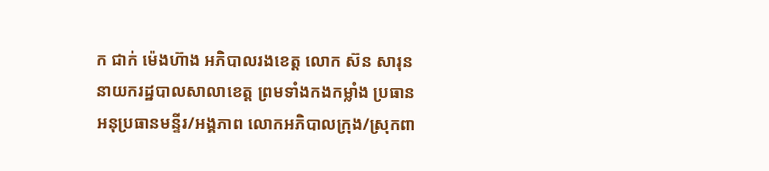ក ជាក់ ម៉េងហ៊ាង អភិបាលរងខេត្ត លោក ស៊ន សារុន នាយករដ្ឋបាលសាលាខេត្ត ព្រមទាំងកងកម្លាំង ប្រធាន អនុប្រធានមន្ទីរ/អង្គភាព លោកអភិបាលក្រុង/ស្រុកពា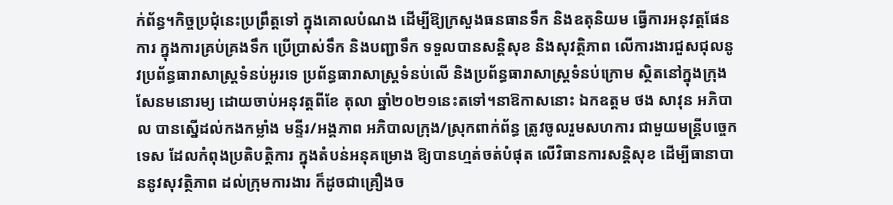ក់ព័ន្ធ។កិច្ចប្រជុំនេះប្រព្រឹត្តទៅ ក្នុងគោលបំណង ដើម្បីឱ្យក្រសួងធនធានទឹក និងឧតុនិយម ធ្វើការអនុវត្តផែនការ ក្នុងការគ្រប់គ្រងទឹក ប្រើប្រាស់ទឹក និងបញ្ជាទឹក ទទួលបានសន្តិសុខ និងសុវត្ថិភាព លើការងារជួសជុលនូវប្រព័ន្ធធារាសាស្រ្តទំនប់អូរទេ ប្រព័ន្ធធារាសាស្រ្តទំនប់លើ និងប្រព័ន្ធធារាសាស្រ្តទំនប់ក្រោម ស្ថិតនៅក្នុងក្រុងសែនមនោរម្យ ដោយចាប់អនុវត្តពីខែ តុលា ឆ្នាំ២០២១នេះតទៅ។នាឱកាសនោះ ឯកឧត្តម ថង សាវុន អភិបាល បានស្នើដល់កងកម្លាំង មន្ទីរ/អង្គភាព អភិបាលក្រុង/ស្រុកពាក់ព័ន្ធ ត្រូវចូលរួមសហការ ជាមួយមន្រ្តីបច្ចេកទេស ដែលកំពុងប្រតិបត្តិការ ក្នុងតំបន់អនុគម្រោង ឱ្យបានហ្មត់ចត់បំផុត លើវិធានការសន្តិសុខ ដើម្បីធានាបាននូវសុវត្ថិភាព ដល់ក្រុមការងារ ក៏ដូចជាគ្រឿងច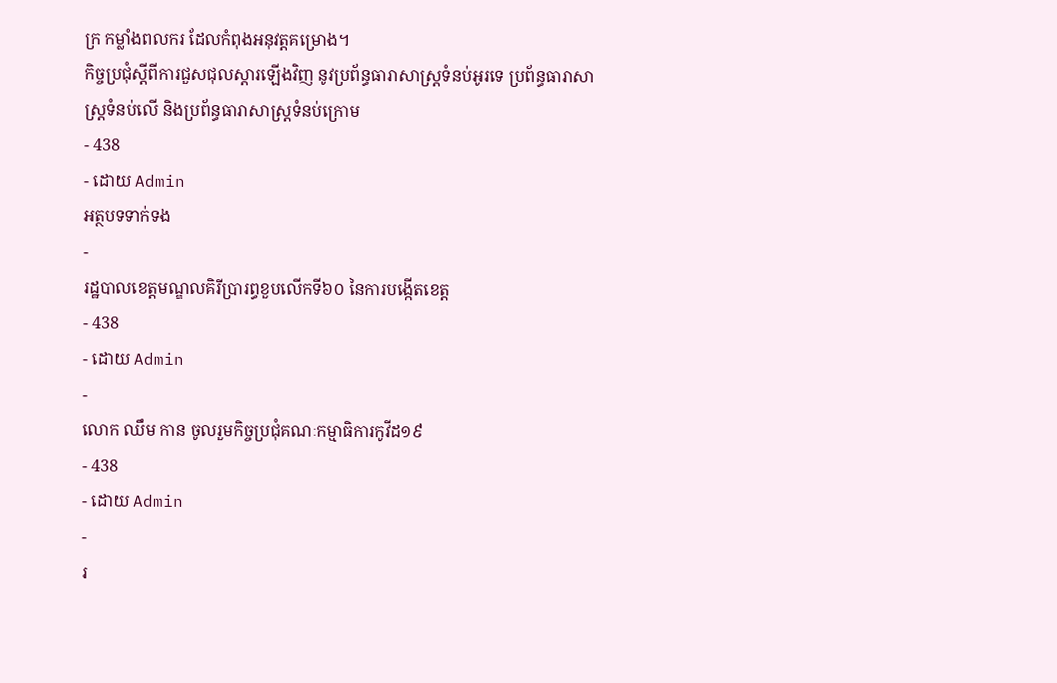ក្រ កម្លាំងពលករ ដែលកំពុងអនុវត្តគម្រោង។
កិច្ចប្រជុំស្តីពីការជួសជុលស្តារឡើងវិញ នូវប្រព័ន្ធធារាសាស្រ្តទំនប់អូរទេ ប្រព័ន្ធធារាសាស្រ្តទំនប់លើ និងប្រព័ន្ធធារាសាស្រ្តទំនប់ក្រោម
- 438
- ដោយ Admin
អត្ថបទទាក់ទង
-
រដ្ឋបាលខេត្តមណ្ឌលគិរីប្រារព្ធខួបលើកទី៦០ នៃការបង្កើតខេត្ត
- 438
- ដោយ Admin
-
លោក ឈឹម កាន ចូលរួមកិច្ចប្រជុំគណៈកម្មាធិការកូវីដ១៩
- 438
- ដោយ Admin
-
រ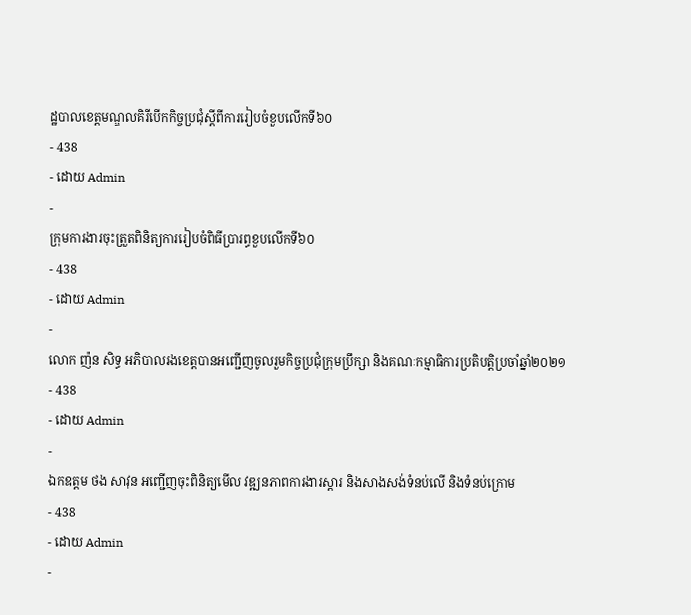ដ្ឋបាលខេត្តមណ្ឌលគិរីបើកកិច្ចប្រជុំស្តីពីការរៀបចំខួបលើកទី៦០
- 438
- ដោយ Admin
-
ក្រុមការងារចុះត្រួតពិនិត្យការរៀបចំពិធីប្រារព្ធខួបលើកទី៦០
- 438
- ដោយ Admin
-
លោក ញ៉ន សិទ្ធ អភិបាលរងខេត្តបានអញ្ជើញចូលរួមកិច្ចប្រជុំក្រុមប្រឹក្សា និងគណៈកម្មាធិការប្រតិបត្តិប្រចាំឆ្នាំ២០២១
- 438
- ដោយ Admin
-
ឯកឧត្តម ថង សាវុន អញ្ជើញចុះពិនិត្យមើល វឌ្ឍនភាពការងារស្ដារ និងសាងសង់ទំនប់លើ និងទំនប់ក្រោម
- 438
- ដោយ Admin
-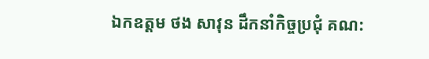ឯកឧត្តម ថង សាវុន ដឹកនាំកិច្ចប្រជុំ គណ: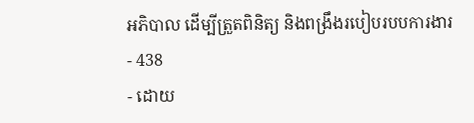អភិបាល ដើម្បីត្រួតពិនិត្យ និងពង្រឹងរបៀបរបបការងារ
- 438
- ដោយ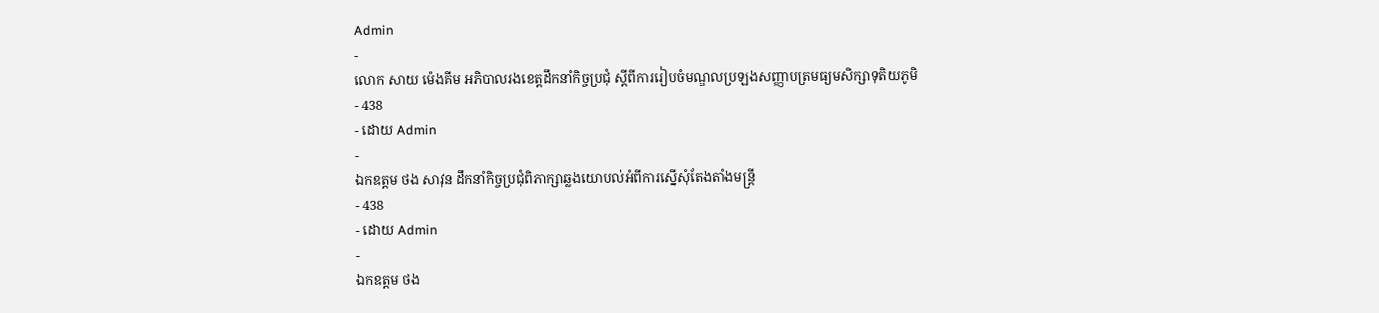Admin
-
លោក សាយ ម៉េងគីម អភិបាលរងខេត្តដឹកនាំកិច្ចប្រជុំ ស្តីពីការរៀបចំមណ្ឌលប្រឡងសញ្ញាបត្រមធ្យមសិក្សាទុតិយភូមិ
- 438
- ដោយ Admin
-
ឯកឧត្តម ថង សាវុន ដឹកនាំកិច្ចប្រជុំពិភាក្សាឆ្លងយោបល់អំពីការស្នើសុំតែងតាំងមន្រ្តី
- 438
- ដោយ Admin
-
ឯកឧត្តម ថង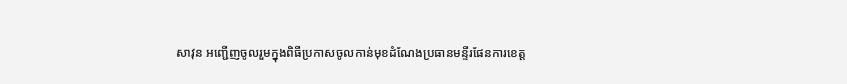សាវុន អញ្ជើញចូលរួមក្នុងពិធីប្រកាសចូលកាន់មុខដំណែងប្រធានមន្ទីរផែនការខេត្ត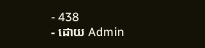- 438
- ដោយ Admin